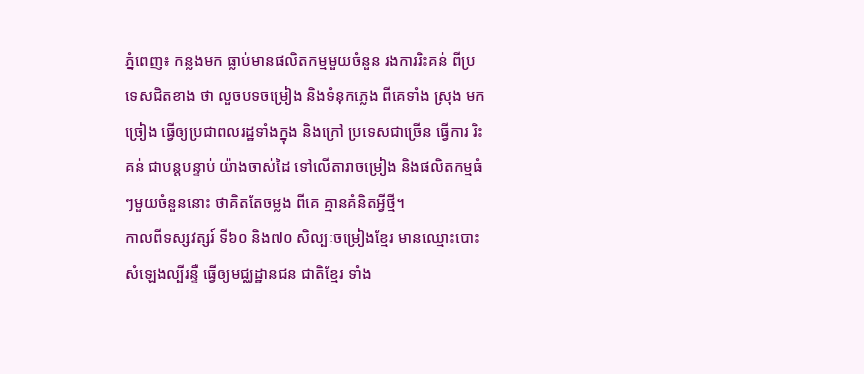ភ្នំពេញ៖ កន្លងមក ធ្លាប់មានផលិតកម្មមួយចំនួន រងការរិះគន់ ពីប្រទេសជិតខាង ថា លួចបទចម្រៀង និងទំនុកភ្លេង ពីគេទាំង ស្រុង មកច្រៀង ធ្វើឲ្យប្រជាពលរដ្ឋទាំងក្នុង និងក្រៅ ប្រទេសជាច្រើន ធ្វើការ រិះគន់ ជាបន្តបន្ទាប់ យ៉ាងចាស់ដៃ ទៅលើតារាចម្រៀង និងផលិតកម្មធំៗមួយចំនួននោះ ថាគិតតែចម្លង ពីគេ គ្មានគំនិតអ្វីថ្មី។
កាលពីទស្សវត្សរ៍ ទី៦០ និង៧០ សិល្បៈចម្រៀងខ្មែរ មានឈ្មោះបោះសំឡេងល្បីរន្ទឺ ធ្វើឲ្យមជ្ឈដ្ឋានជន ជាតិខ្មែរ ទាំង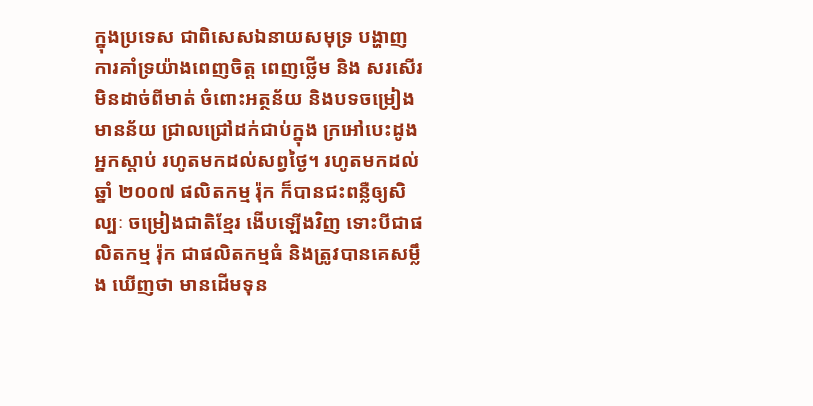ក្នុងប្រទេស ជាពិសេសឯនាយសមុទ្រ បង្ហាញការគាំទ្រយ៉ាងពេញចិត្ត ពេញថ្លើម និង សរសើរមិនដាច់ពីមាត់ ចំពោះអត្ថន័យ និងបទចម្រៀង មានន័យ ជ្រាលជ្រៅដក់ជាប់ក្នុង ក្រអៅបេះដូង អ្នកស្ដាប់ រហូតមកដល់សព្វថ្ងៃ។ រហូតមកដល់ឆ្នាំ ២០០៧ ផលិតកម្ម រ៉ុក ក៏បានជះពន្លឺឲ្យសិល្បៈ ចម្រៀងជាតិខ្មែរ ងើបឡើងវិញ ទោះបីជាផលិតកម្ម រ៉ុក ជាផលិតកម្មធំ និងត្រូវបានគេសម្លឹង ឃើញថា មានដើមទុន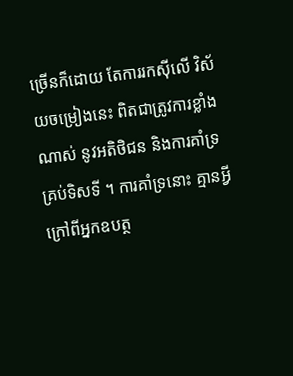ច្រើនក៏ដោយ តែការរកស៊ីលើ វិស័យចម្រៀងនេះ ពិតជាត្រូវការខ្លាំងណាស់ នូវអតិថិជន និងការគាំទ្រគ្រប់ទិសទី ។ ការគាំទ្រនោះ គ្មានអ្វីក្រៅពីអ្នកឧបត្ថ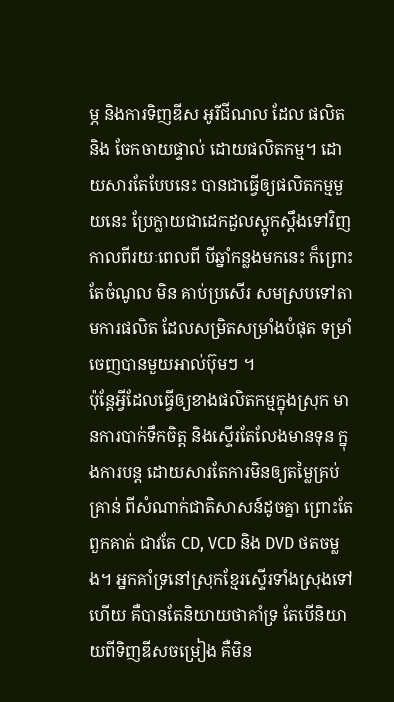ម្ភ និងការទិញឌីស អូរីជីណល ដែល ផលិត និង ចែកចាយផ្ទាល់ ដោយផលិតកម្ម។ ដោយសារតែបែបនេះ បានជាធ្វើឲ្យផលិតកម្មមួយនេះ ប្រែក្លាយជាដេកដួលស្តូកស្តឹងទៅវិញ កាលពីរយៈពេលពី បីឆ្នាំកន្លងមកនេះ ក៏ព្រោះតែចំណូល មិន គាប់ប្រសើរ សមស្របទៅតាមការផលិត ដែលសម្រិតសម្រាំងបំផុត ទម្រាំចេញបានមួយអាល់ប៊ុមៗ ។
ប៉ុន្តែអ្វីដែលធ្វើឲ្យខាងផលិតកម្មក្នុងស្រុក មានការបាក់ទឹកចិត្ត និងស្ទើរតែលែងមានទុន ក្នុងការបន្ត ដោយសារតែការមិនឲ្យតម្លៃគ្រប់គ្រាន់ ពីសំណាក់ជាតិសាសន៍ដូចគ្នា ព្រោះតែពួកគាត់ ជាវតែ CD, VCD និង DVD ថតចម្លង។ អ្នកគាំទ្រនៅស្រុកខ្មែរស្ទើរទាំងស្រុងទៅហើយ គឺបានតែនិយាយថាគាំទ្រ តែបើនិយាយពីទិញឌីសចម្រៀង គឺមិន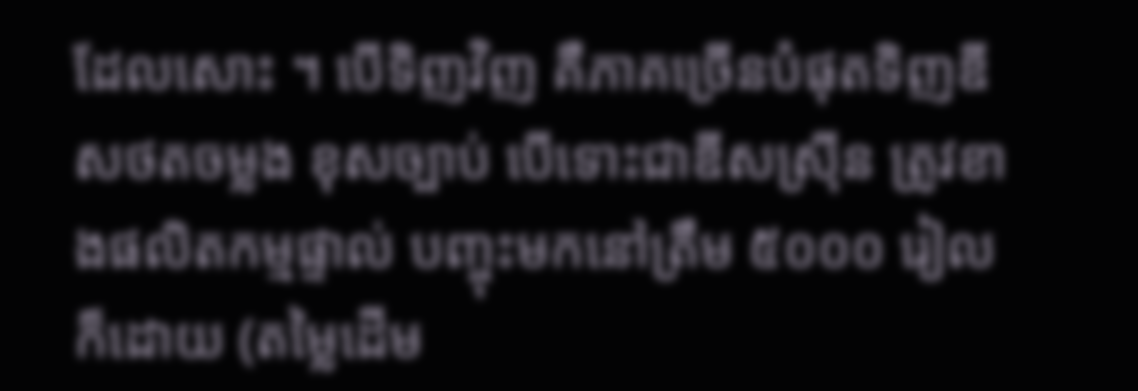ដែលសោះ ។ បើទិញវិញ គឺភាគច្រើនបំផុតទិញឌីសថតចម្លង ខុសច្បាប់ បើទោះជាឌីសស្រ៊ីន ត្រូវខាងផលិតកម្មផ្ទាល់ បញ្ចុះមកនៅត្រឹម ៥០០០ រៀល ក៏ដោយ (តម្លៃដើម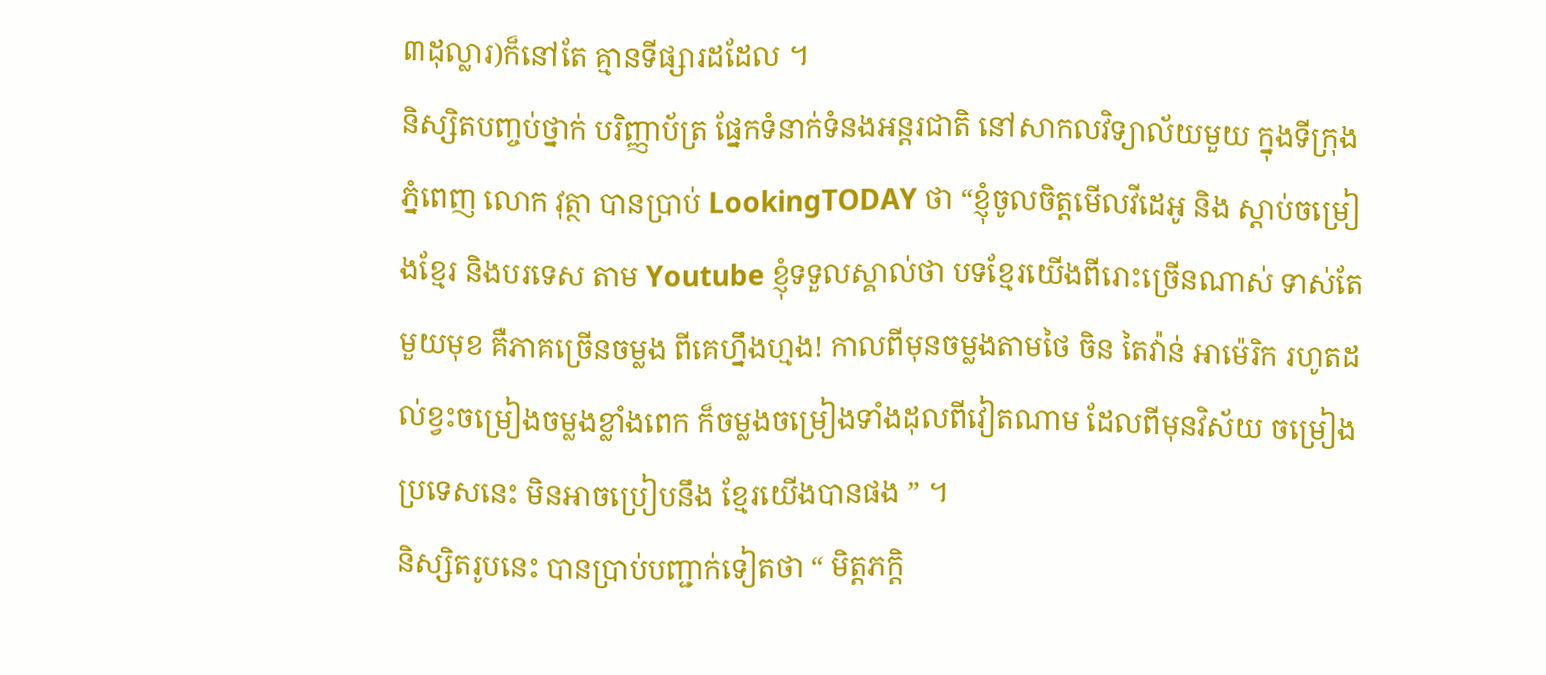៣ដុល្លារ)ក៏នៅតែ គ្មានទីផ្សារដដែល ។
និស្សិតបញ្ចប់ថ្នាក់ បរិញ្ញាប័ត្រ ផ្នែកទំនាក់ទំនងអន្តរជាតិ នៅសាកលវិទ្យាល័យមួយ ក្នុងទីក្រុងភ្នំពេញ លោក វុត្ថា បានប្រាប់ LookingTODAY ថា “ខ្ញុំចូលចិត្តមើលវីដេអូ និង ស្តាប់ចម្រៀងខ្មែរ និងបរទេស តាម Youtube ខ្ញុំទទួលស្គាល់ថា បទខ្មែរយើងពីរោះច្រើនណាស់ ទាស់តែមួយមុខ គឺភាគច្រើនចម្លង ពីគេហ្នឹងហ្មង! កាលពីមុនចម្លងតាមថៃ ចិន តៃវ៉ាន់ អាម៉េរិក រហូតដល់ខ្វះចម្រៀងចម្លងខ្លាំងពេក ក៏ចម្លងចម្រៀងទាំងដុលពីវៀតណាម ដែលពីមុនវិស័យ ចម្រៀងប្រទេសនេះ មិនអាចប្រៀបនឹង ខ្មែរយើងបានផង ” ។
និស្សិតរូបនេះ បានប្រាប់បញ្ជាក់ទៀតថា “ មិត្តភក្តិ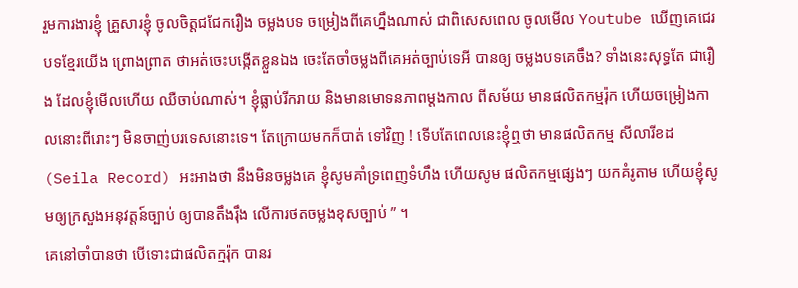រួមការងារខ្ញុំ គ្រួសារខ្ញុំ ចូលចិត្តជជែករឿង ចម្លងបទ ចម្រៀងពីគេហ្នឹងណាស់ ជាពិសេសពេល ចូលមើល Youtube ឃើញគេជេរបទខ្មែរយើង ព្រោងព្រាត ថាអត់ចេះបង្កើតខ្លួនឯង ចេះតែចាំចម្លងពីគេអត់ច្បាប់ទេអី បានឲ្យ ចម្លងបទគេចឹង? ទាំងនេះសុទ្ធតែ ជារឿង ដែលខ្ញុំមើលហើយ ឈឺចាប់ណាស់។ ខ្ញុំធ្លាប់រីករាយ និងមានមោទនភាពម្តងកាល ពីសម័យ មានផលិតកម្មរ៉ុក ហើយចម្រៀងកាលនោះពីរោះៗ មិនចាញ់បរទេសនោះទេ។ តែក្រោយមកក៏បាត់ ទៅវិញ ! ទើបតែពេលនេះខ្ញុំឮថា មានផលិតកម្ម សីលារីខដ (Seila Record) អះអាងថា នឹងមិនចម្លងគេ ខ្ញុំសូមគាំទ្រពេញទំហឹង ហើយសូម ផលិតកម្មផ្សេងៗ យកគំរូតាម ហើយខ្ញុំសូមឲ្យក្រសួងអនុវត្តន៍ច្បាប់ ឲ្យបានតឹងរ៉ឹង លើការថតចម្លងខុសច្បាប់ ” ។
គេនៅចាំបានថា បើទោះជាផលិតក្មរ៉ុក បានរ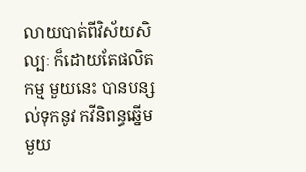លាយបាត់ពីវិស័យសិល្បៈ ក៏ដោយតែផលិតកម្ម មួយនេះ បានបន្សល់ទុកនូវ កវីនិពន្ធឆ្នើមមួយ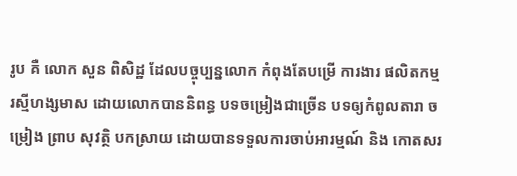រូប គឺ លោក សួន ពិសិដ្ឋ ដែលបច្ចុប្បន្នលោក កំពុងតែបម្រើ ការងារ ផលិតកម្ម រស្មីហង្សមាស ដោយលោកបាននិពន្ធ បទចម្រៀងជាច្រើន បទឲ្យកំពូលតារា ចម្រៀង ព្រាប សុវត្ថិ បកស្រាយ ដោយបានទទួលការចាប់អារម្មណ៍ និង កោតសរ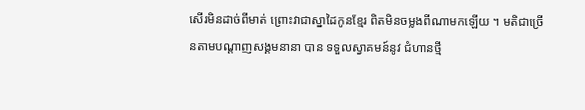សើរមិនដាច់ពីមាត់ ព្រោះវាជាស្នាដៃកូនខ្មែរ ពិតមិនចម្លងពីណាមកឡើយ ។ មតិជាច្រើនតាមបណ្តាញសង្គមនានា បាន ទទួលស្វាគមន៍នូវ ជំហានថ្មី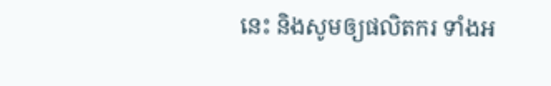នេះ និងសូមឲ្យផលិតករ ទាំងអ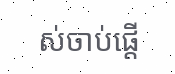ស់ចាប់ផ្តើ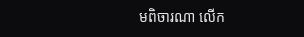មពិចារណា លើក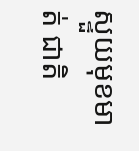ស្ទួយមុខមាត់ ជាតិ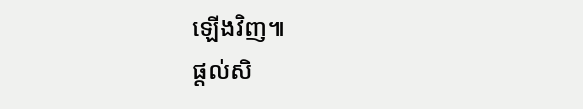ឡើងវិញ៕
ផ្តល់សិ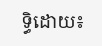ទ្ធិដោយ៖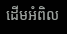ដើមអំពិល